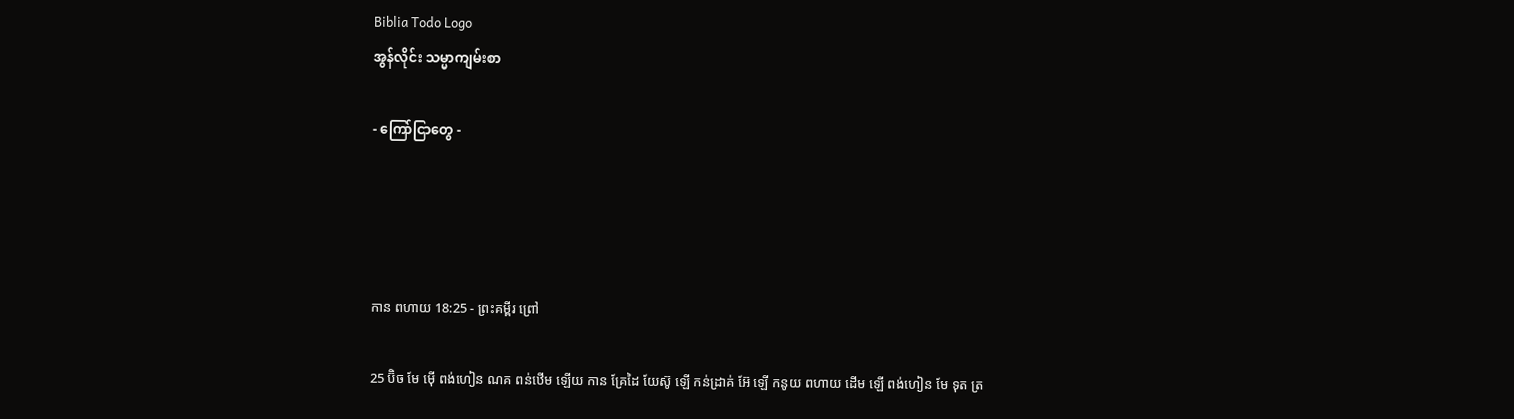Biblia Todo Logo
အွန်လိုင်း သမ္မာကျမ်းစာ

- ကြော်ငြာတွေ -




កាន ពហាយ 18:25 - ព្រះគម្ពីរ ព្រៅ

25 ប៊ិច មែ ម៉ើ ពង់ហៀន ណគ ពន់ឋើម ឡើយ កាន គ្រែដៃ យែស៊ូ ឡើ កន់ដ្រាគ់ អ៊ែ ឡើ កនូយ ពហាយ ដើម ឡើ ពង់ហៀន មែ ទុត ត្រ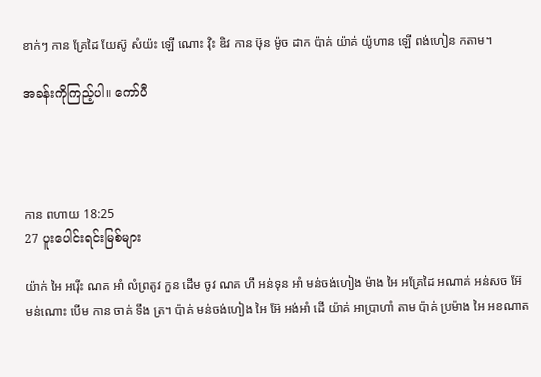ខាក់ៗ កាន គ្រែដៃ យែស៊ូ សំយ៉ះ ឡើ ណោះ វ៉ិះ ឌិវ កាន ឞ៊ុន ម៉ូច ដាក ប៉ាគ់ យ៉ាគ់ យ៉ូហាន ឡើ ពង់ហៀន កតាម។

အခန်းကိုကြည့်ပါ။ ကော်ပီ




កាន ពហាយ 18:25
27 ပူးပေါင်းရင်းမြစ်များ

យ៉ាក់ អៃ អរ៉ើះ ណគ អាំ លំព្រតូវ កួន ដើម ចូវ ណគ ហឹ អន់ទុន អាំ មន់ចង់ហៀង ម៉ាង អៃ អគ្រែដៃ អណាគ់ អន់សច អ៊ែ មន់ណោះ បើម កាន ចាគ់ ទឹង ត្រ។ ប៉ាគ់ មន់ចង់ហៀង អៃ អ៊ែ អង់អាំ ដើ យ៉ាគ់ អាប្រាហាំ តាម ប៉ាគ់ ប្រម៉ាង អៃ អខណាត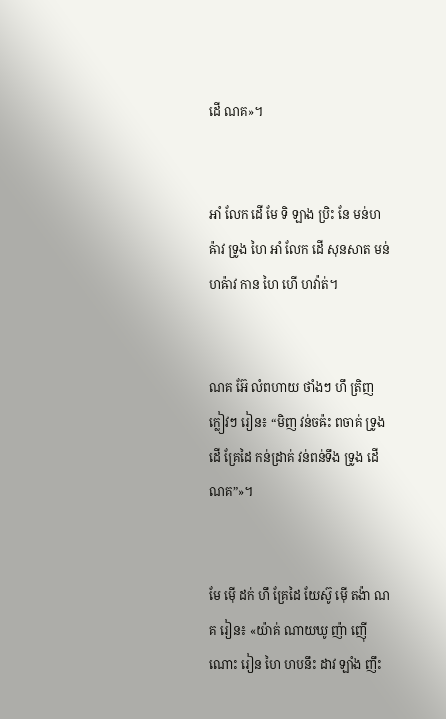ដើ ណគ»។


អាំ លែក ដើ មែ ទិ ឡាង ប្រិះ នែ មន់ហឝ៉ាវ ទ្រូង ហៃ អាំ លែក ដើ សុនសាត មន់ហឝ៉ាវ កាន ហៃ ហើ ហវ៉ាត់។


ណគ អ៊ែ លំពហាយ ថាំងៗ ហឹ ត្រិញ ក្លៀវៗ រៀន៖ “មិញ វន់ចឝ៉ះ ពចាគ់ ទ្រូង ដើ គ្រែដៃ កន់ដ្រាគ់ វន់ពន់ទឹង ទ្រូង ដើ ណគ”»។


មែ ម៉ើ ដក់ ហឹ គ្រែដៃ យែស៊ូ ម៉ើ តង៉ា ណគ រៀន៖ «យ៉ាគ់ ណាយឃូ ញ៉ា ញ៉ើ ណោះ រៀន ហៃ ហបនឹះ ដាវ ឡាំង ញឹះ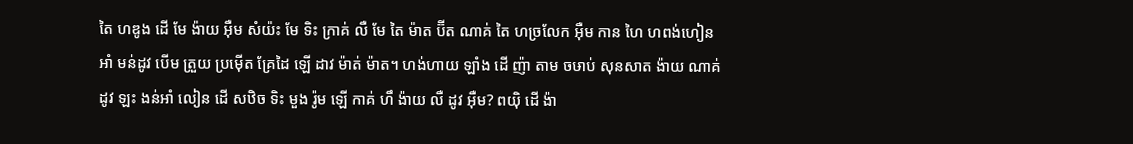តៃ ហឌូង ដើ មែ ង៉ាយ អ៊ឺម សំយ៉ះ មែ ទិះ ក្រាគ់ លឺ មែ តៃ ម៉ាត ប៊ីត ណាគ់ តៃ ហច្រលែក អ៊ឺម កាន ហៃ ហពង់ហៀន អាំ មន់ដូវ បើម ត្រួយ ប្រម៉ើត គ្រែដៃ ឡើ ដាវ ម៉ាត់ ម៉ាត។ ហង់ហាយ ឡាំង ដើ ញ៉ា តាម ចឞាប់ សុនសាត ង៉ាយ ណាគ់ ដូវ ឡះ ងន់អាំ លៀន ដើ សឋិច ទិះ មួង រ៉ូម ឡើ កាគ់ ហឹ ង៉ាយ លឺ ដូវ អ៊ឺម? ពយ៉ិ ដើ ង៉ា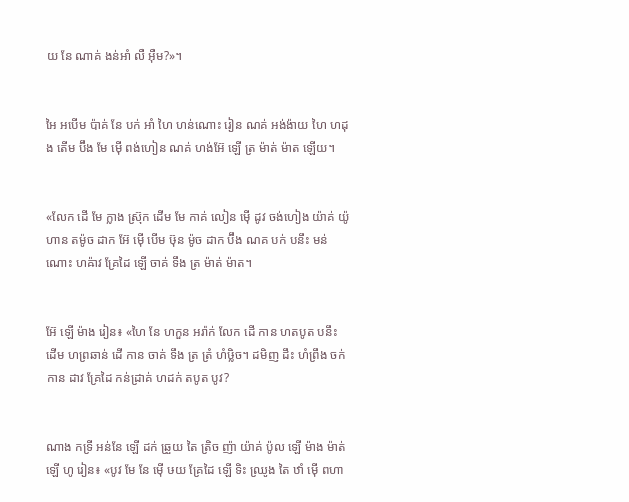យ នែ ណាគ់ ងន់អាំ លឺ អ៊ឺម?»។


អៃ អបើម ប៉ាគ់ នែ បក់ អាំ ហៃ ហន់ណោះ រៀន ណគ់ អង់ង៉ាយ ហៃ ហដុង តើម ប៊ឹង មែ ម៉ើ ពង់ហៀន ណគ់ ហង់អ៊ែ ឡើ ត្រ ម៉ាត់ ម៉ាត ឡើយ។


«លែក ដើ មែ ក្លាង ស្រ៊ុក ដើម មែ កាគ់ លៀន ម៉ើ ដូវ ចង់ហៀង យ៉ាគ់ យ៉ូហាន តម៉ូច ដាក អ៊ែ ម៉ើ បើម ឞ៊ុន ម៉ូច ដាក ប៊ឹង ណគ បក់ បនឹះ មន់ណោះ ហឝ៉ាវ គ្រែដៃ ឡើ ចាគ់ ទឹង ត្រ ម៉ាត់ ម៉ាត។


អ៊ែ ឡើ ម៉ាង រៀន៖ «ហៃ នែ ហកួន អរ៉ាក់ លែក ដើ កាន ហតបូត បនឹះ ដើម ហព្រឆាន់ ដើ កាន ចាគ់ ទឹង ត្រ ត្រំ ហំឞ្លិច។ ដមិញ ដឹះ ហំព្រឹង ចក់ កាន ដាវ គ្រែដៃ កន់ដ្រាគ់ ហដក់ តបូត បូវ?


ណាង កទ្រី អន់នែ ឡើ ដក់ ឆ្រួយ តៃ ត្រិច ញ៉ា យ៉ាគ់ ប៉ូល ឡើ ម៉ាង ម៉ាត់ ឡើ ហូ រៀន៖ «បូវ មែ នែ ម៉ើ ឞយ គ្រែដៃ ឡើ ទិះ ឈ្រូង តៃ ឋាំ ម៉ើ ពហា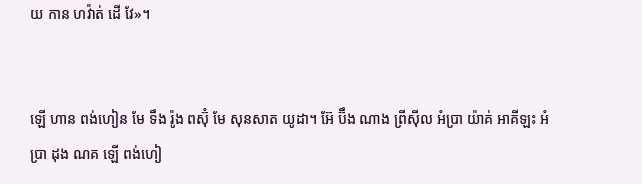យ កាន ហវ៉ាត់ ដើ វែ»។


ឡើ ហាន ពង់ហៀន មែ ទឹង រ៉ូង ពស៊ុំ មែ សុនសាត យូដា។ អ៊ែ ប៊ឹង ណាង ព្រីស៊ីល អំប្រា យ៉ាគ់ អាគីឡះ អំប្រា ដុង ណគ ឡើ ពង់ហៀ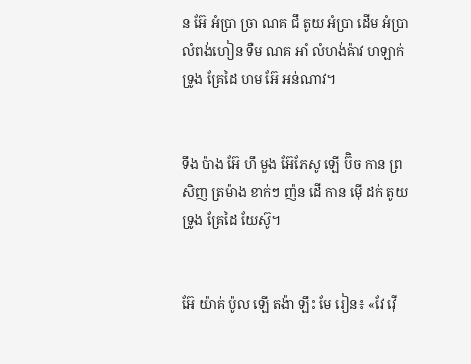ន អ៊ែ អំប្រា ច្រា ណគ ជឹ តូយ អំប្រា ដើម អំប្រា លំពង់ហៀន ទឺម ណគ អាំ លំហង់ឝ៉ាវ ហឡាក់ ទ្រូង គ្រែដៃ ហម អ៊ែ អន់ណាវ។


ទឹង ប៉ាង អ៊ែ ហឹ មួង អ៊ែភែសូ ឡើ ប៊ិច កាន ព្រសិញ ត្រម៉ាង ខាក់ៗ ញ៉ន ដើ កាន ម៉ើ ដក់ តូយ ទ្រូង គ្រែដៃ យែស៊ូ។


អ៊ែ យ៉ាគ់ ប៉ូល ឡើ តង៉ា ឡឹះ មែ រៀន៖ «វែ វ៉ើ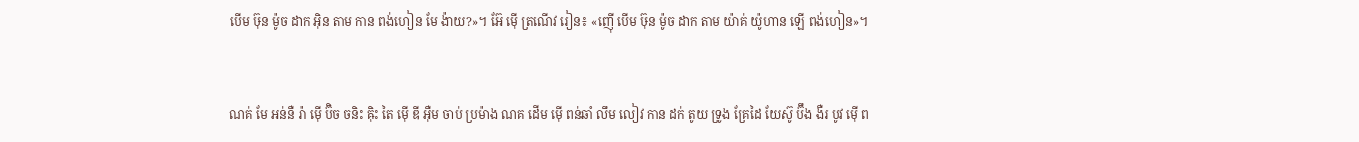បើម ឞ៊ុន ម៉ូច ដាក អ៊ិន តាម កាន ពង់ហៀន មែ ង៉ាយ?»។ អ៊ែ ម៉ើ ត្រណើវ រៀន៖ «ញ៉ើ បើម ឞ៊ុន ម៉ូច ដាក តាម យ៉ាគ់ យ៉ូហាន ឡើ ពង់ហៀន»។


ណគ់ មែ អន់នឺ រ៉ា ម៉ើ ប៊ិច ចនិះ ឝ៉ិះ តៃ ម៉ើ ឌី អ៊ឺម ចាប់ ប្រម៉ាង ណគ ដើម ម៉ើ ពន់ឆាំ លឹម លៀវ កាន ដក់ តូយ ទ្រូង គ្រែដៃ យែស៊ូ ប៊ឹង ងឺរ បូវ ម៉ើ ព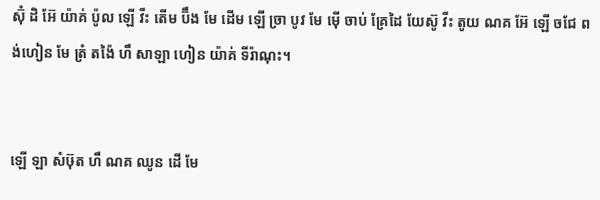ស៊ុំ ដិ អ៊ែ យ៉ាគ់ ប៉ូល ឡើ វីះ តើម ប៊ឹង មែ ដើម ឡើ ច្រា បូវ មែ ម៉ើ ចាប់ គ្រែដៃ យែស៊ូ វីះ តូយ ណគ អ៊ែ ឡើ ចជែ ពង់ហៀន មែ ត្រំ តង៉ៃ ហឹ សាឡា ហៀន យ៉ាគ់ ទីរ៉ាណុះ។


ឡើ ឡា សំឞ៊ុត ហឹ ណគ ឈូន ដើ មែ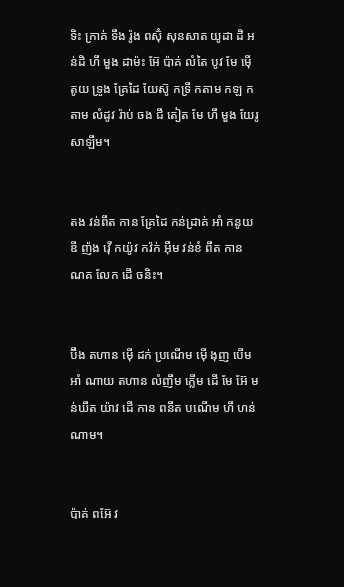ទិះ ក្រាគ់ ទឹង រ៉ូង ពស៊ុំ សុនសាត យូដា ដិ អន់ដិ ហឹ មួង ដាម៉ះ អ៊ែ ប៉ាគ់ លំតៃ បូវ មែ ម៉ើ តូយ ទ្រូង គ្រែដៃ យែស៊ូ កទ្រី កតាម កឡ កតាម លំដូវ រ៉ាប់ ចង ជឹ តៀត មែ ហឹ មួង យែរូសាឡឹម។


តង វន់ពឹត កាន គ្រែដៃ កន់ដ្រាគ់ អាំ កនូយ ឌី ញ៉ង វ៉ើ កយ៉ូវ កវ៉ក់ អ៊ឺម វន់ខំ ពឹត កាន ណគ លែក ដើ ចនិះ។


ប៊ឹង តហាន ម៉ើ ដក់ ប្រណើម ម៉ើ ងុញ បើម អាំ ណាយ តហាន លំញឹម ក្លើម ដើ មែ អ៊ែ មន់ឃឹត យ៉ាវ ដើ កាន ពនឹត បណើម ហឹ ហន់ណាម។


ប៉ាគ់ ពអ៊ែ វ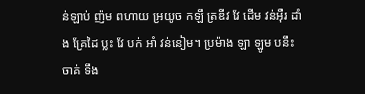ន់ឡាប់ ញ៉ម ពហាយ អ្រយូច កឡឹ ត្រឌីវ វែ ដើម វន់អ៊ឺរ ដាំង គ្រែដៃ ប្លះ វែ បក់ អាំ វន់នៀម។ ប្រម៉ាង ឡា ឡូម បនឹះ ចាគ់ ទឹង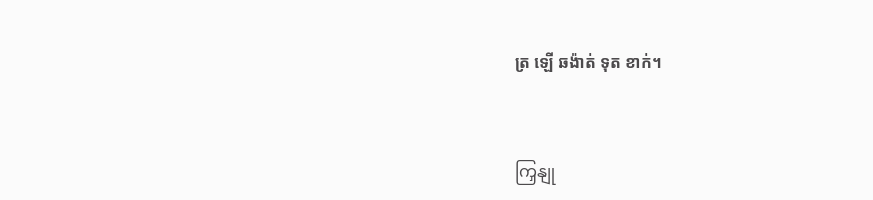ត្រ ឡើ ឆង៉ាត់ ទុត ខាក់។


ကြှနျု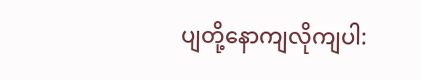ပျတို့နောကျလိုကျပါ: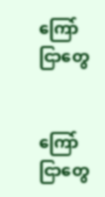ကြော်ငြာတွေ


ကြော်ငြာတွေ